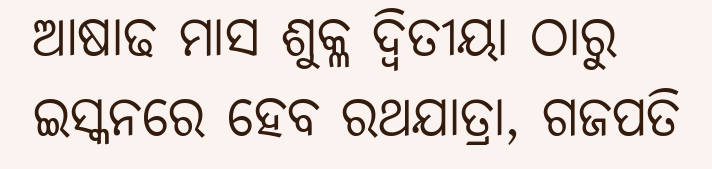ଆଷାଢ ମାସ ଶୁକ୍ଳ ଦ୍ୱିତୀୟା ଠାରୁ ଇସ୍କନରେ ହେବ ରଥଯାତ୍ରା, ଗଜପତି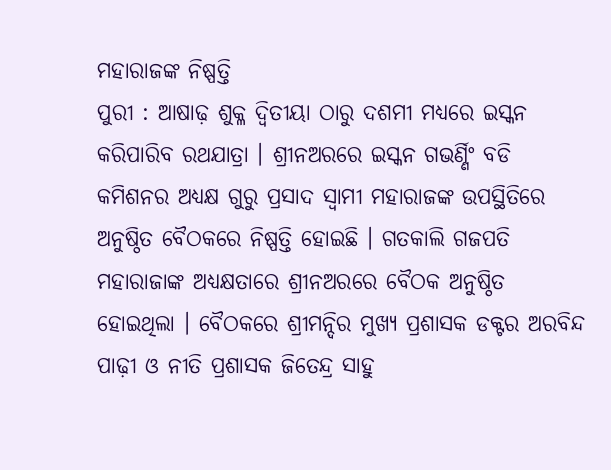ମହାରାଜଙ୍କ ନିଷ୍ପତ୍ତି
ପୁରୀ : ଆଷାଢ଼ ଶୁକ୍ଳ ଦ୍ଵିତୀୟା ଠାରୁ ଦଶମୀ ମଧ୍ୟରେ ଇସ୍କନ କରିପାରିବ ରଥଯାତ୍ରା । ଶ୍ରୀନଅରରେ ଇସ୍କନ ଗଭର୍ଣ୍ଣିଂ ବଡି କମିଶନର ଅଧ୍ୟକ୍ଷ ଗୁରୁ ପ୍ରସାଦ ସ୍ବାମୀ ମହାରାଜଙ୍କ ଉପସ୍ଥିତିରେ ଅନୁଷ୍ଠିତ ବୈଠକରେ ନିଷ୍ପତ୍ତି ହୋଇଛି । ଗତକାଲି ଗଜପତି ମହାରାଜାଙ୍କ ଅଧ୍ୟକ୍ଷତାରେ ଶ୍ରୀନଅରରେ ବୈଠକ ଅନୁଷ୍ଠିତ ହୋଇଥିଲା । ବୈଠକରେ ଶ୍ରୀମନ୍ଦିର ମୁଖ୍ୟ ପ୍ରଶାସକ ଡକ୍ଟର ଅରବିନ୍ଦ ପାଢ଼ୀ ଓ ନୀତି ପ୍ରଶାସକ ଜିତେନ୍ଦ୍ର ସାହୁ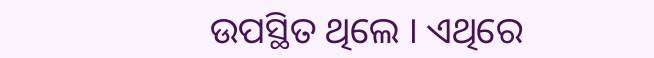ଉପସ୍ଥିତ ଥିଲେ । ଏଥିରେ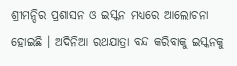ଶ୍ରୀମନ୍ଦିର ପ୍ରଶାସନ ଓ ଇସ୍କନ ମଧ୍ୟରେ ଆଲୋଚନା ହୋଇଛି । ଅଦିନିଆ ରଥଯାତ୍ରା ବନ୍ଦ କରିବାକୁ ଇସ୍କନକୁ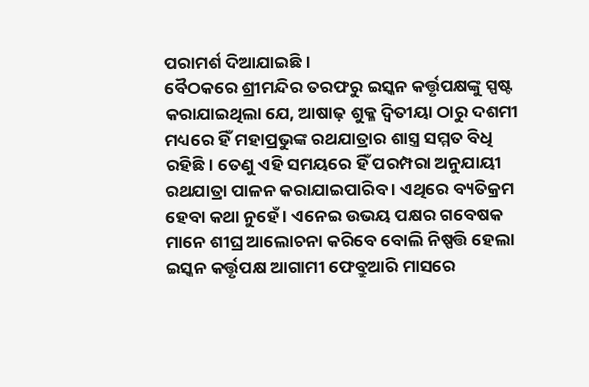ପରାମର୍ଶ ଦିଆଯାଇଛି ।
ବୈଠକରେ ଶ୍ରୀମନ୍ଦିର ତରଫରୁ ଇସ୍କନ କର୍ତ୍ତୃପକ୍ଷଙ୍କୁ ସ୍ପଷ୍ଟ କରାଯାଇଥିଲା ଯେ, ଆଷାଢ଼ ଶୁକ୍ଳ ଦ୍ଵିତୀୟା ଠାରୁ ଦଶମୀ ମଧ୍ୟରେ ହିଁ ମହାପ୍ରଭୁଙ୍କ ରଥଯାତ୍ରାର ଶାସ୍ତ୍ର ସମ୍ମତ ବିଧି ରହିଛି। ତେଣୁ ଏହି ସମୟରେ ହିଁ ପରମ୍ପରା ଅନୁଯାୟୀ ରଥଯାତ୍ରା ପାଳନ କରାଯାଇପାରିବ । ଏଥିରେ ବ୍ୟତିକ୍ରମ ହେବା କଥା ନୁହେଁ । ଏନେଇ ଉଭୟ ପକ୍ଷର ଗବେଷକ ମାନେ ଶୀଘ୍ର ଆଲୋଚନା କରିବେ ବୋଲି ନିଷ୍ପତ୍ତି ହେଲା ଇସ୍କନ କର୍ତ୍ତୃପକ୍ଷ ଆଗାମୀ ଫେବ୍ରୁଆରି ମାସରେ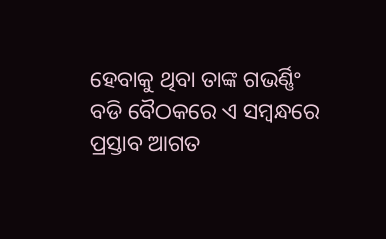ହେବାକୁ ଥିବା ତାଙ୍କ ଗଭର୍ଣ୍ଣିଂ ବଡି ବୈଠକରେ ଏ ସମ୍ବନ୍ଧରେ ପ୍ରସ୍ତାବ ଆଗତ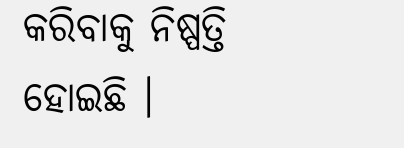କରିବାକୁ ନିଷ୍ପତ୍ତି ହୋଇଛି ।